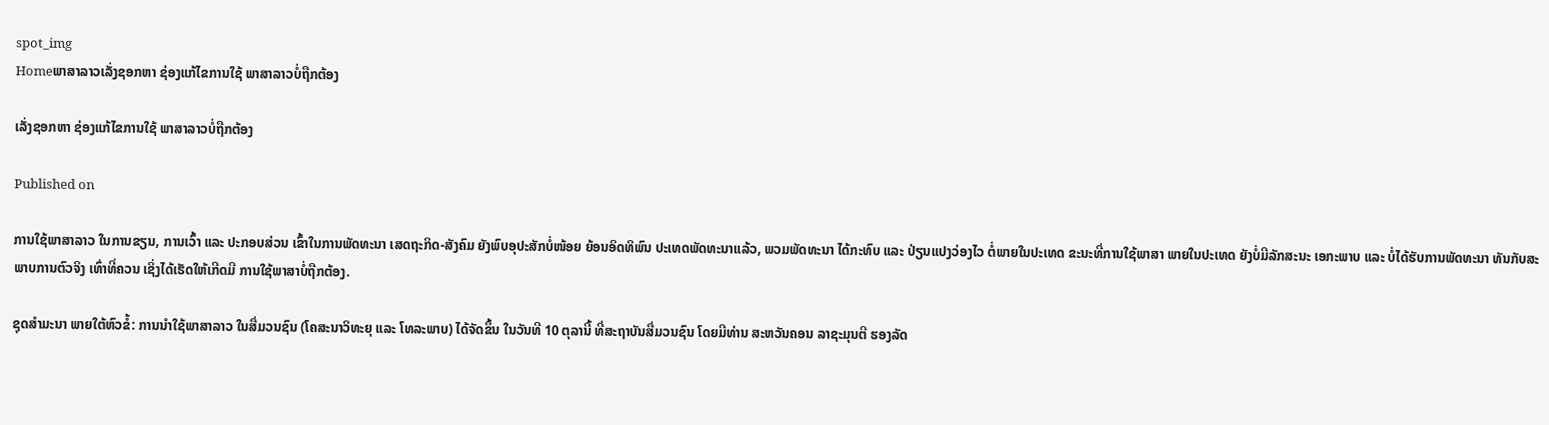spot_img
Homeພາສາລາວເລັ່ງຊອກຫາ ຊ່ອງແກ້ໄຂການໃຊ້ ພາສາລາວບໍ່ຖືກຕ້ອງ

ເລັ່ງຊອກຫາ ຊ່ອງແກ້ໄຂການໃຊ້ ພາສາລາວບໍ່ຖືກຕ້ອງ

Published on

ການໃຊ້ພາສາລາວ ໃນການຂຽນ, ການເວົ້າ ແລະ ປະກອບສ່ວນ ເຂົ້າໃນການພັດທະນາ ເສດຖະກິດ-ສັງຄົມ ຍັງພົບອຸປະສັກບໍ່ໜ້ອຍ ຍ້ອນອິດທິພົນ ປະເທດພັດທະນາແລ້ວ, ພວມພັດທະນາ ໄດ້ກະທົບ ແລະ ປ່ຽນແປງວ່ອງໄວ ຕໍ່ພາຍໃນປະເທດ ຂະນະທີ່ການໃຊ້ພາສາ ພາຍໃນປະເທດ ຍັງບໍ່ມີລັກສະນະ ເອກະພາບ ແລະ ບໍ່ໄດ້ຮັບການພັດທະນາ ທັນກັບສະພາບການຕົວຈິງ ເທົ່າທີ່ຄວນ ເຊິ່ງໄດ້ເຮັດໃຫ້ເກີດມີ ການໃຊ້ພາສາບໍ່ຖືກຕ້ອງ.

ຊຸດສໍາມະນາ ພາຍໃຕ້ຫົວຂໍ້: ການນໍາໃຊ້ພາສາລາວ ໃນສື່ມວນຊົນ (ໂຄສະນາວິທະຍຸ ແລະ ໂທລະພາບ) ໄດ້ຈັດຂຶ້ນ ໃນວັນທີ 10 ຕຸລານີ້ ທີ່ສະຖາບັນສື່ມວນຊົນ ໂດຍມີທ່ານ ສະຫວັນຄອນ ລາຊະມຸນຕີ ຮອງລັດ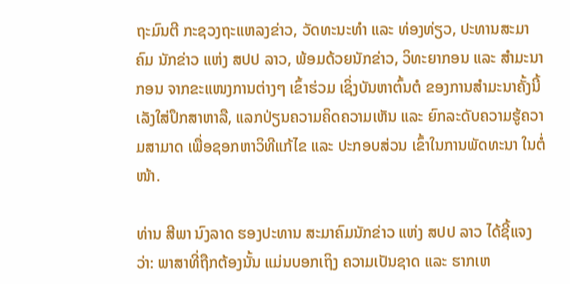ຖະມົນຕີ ກະຊວງຖະແຫລງຂ່າວ, ວັດທະນະທໍາ ແລະ ທ່ອງທ່ຽວ, ປະທານສະມາຄົມ ນັກຂ່າວ ແຫ່ງ ສປປ ລາວ, ພ້ອມດ້ວຍນັກຂ່າວ, ວິທະຍາກອນ ແລະ ສໍາມະນາກອນ ຈາກຂະແໜງການຕ່າງໆ ເຂົ້າຮ່ວມ ເຊິ່ງບັນຫາຕົ້ນຕໍ ຂອງການສໍາມະນາຄັ້ງນີ້ ເລັງໃສ່ປຶກສາຫາລື, ແລກປ່ຽນຄວາມຄິດຄວາມເຫັນ ແລະ ຍົກລະດັບຄວາມຮູ້ຄວາມສາມາດ ເພື່ອຊອກຫາວິທີແກ້ໄຂ ແລະ ປະກອບສ່ວນ ເຂົ້າໃນການພັດທະນາ ໃນຕໍ່ໜ້າ.

ທ່ານ ສີພາ ນົງລາດ ຮອງປະທານ ສະມາຄົມນັກຂ່າວ ແຫ່ງ ສປປ ລາວ ໄດ້ຊີ້ແຈງວ່າ: ພາສາທີ່ຖືກຕ້ອງນັ້ນ ແມ່ນບອກເຖິງ ຄວາມເປັນຊາດ ແລະ ຮາກເຫ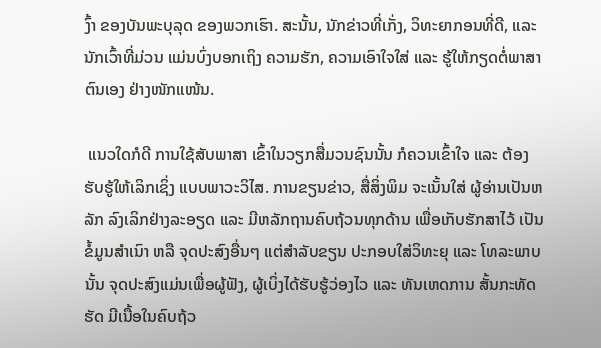ງົ້າ ຂອງບັນພະບຸລຸດ ຂອງພວກເຮົາ. ສະນັ້ນ, ນັກຂ່າວທີ່ເກັ່ງ, ວິທະຍາກອນທີ່ດີ, ແລະ ນັກເວົ້າທີ່ມ່ວນ ແມ່ນບົ່ງບອກເຖິງ ຄວາມຮັກ, ຄວາມເອົາໃຈໃສ່ ແລະ ຮູ້ໃຫ້ກຽດຕໍ່ພາສາຕົນເອງ ຢ່າງໜັກແໜ້ນ.

 ແນວໃດກໍດີ ການໃຊ້ສັບພາສາ ເຂົ້າໃນວຽກສື່ມວນຊົນນັ້ນ ກໍຄວນເຂົ້າໃຈ ແລະ ຕ້ອງຮັບຮູ້ໃຫ້ເລິກເຊິ່ງ ແບບພາວະວິໄສ. ການຂຽນຂ່າວ, ສື່ສິ່ງພິມ ຈະເນັ້ນໃສ່ ຜູ້ອ່ານເປັນຫລັກ ລົງເລິກຢ່າງລະອຽດ ແລະ ມີຫລັກຖານຄົບຖ້ວນທຸກດ້ານ ເພື່ອເກັບຮັກສາໄວ້ ເປັນຂໍ້ມູນສໍາເນົາ ຫລື ຈຸດປະສົງອື່ນໆ ແຕ່ສໍາລັບຂຽນ ປະກອບໃສ່ວິທະຍຸ ແລະ ໂທລະພາບນັ້ນ ຈຸດປະສົງແມ່ນເພື່ອຜູ້ຟັງ, ຜູ້ເບິ່ງໄດ້ຮັບຮູ້ວ່ອງໄວ ແລະ ທັນເຫດການ ສັ້ນກະທັດຮັດ ມີເນື້ອໃນຄົບຖ້ວ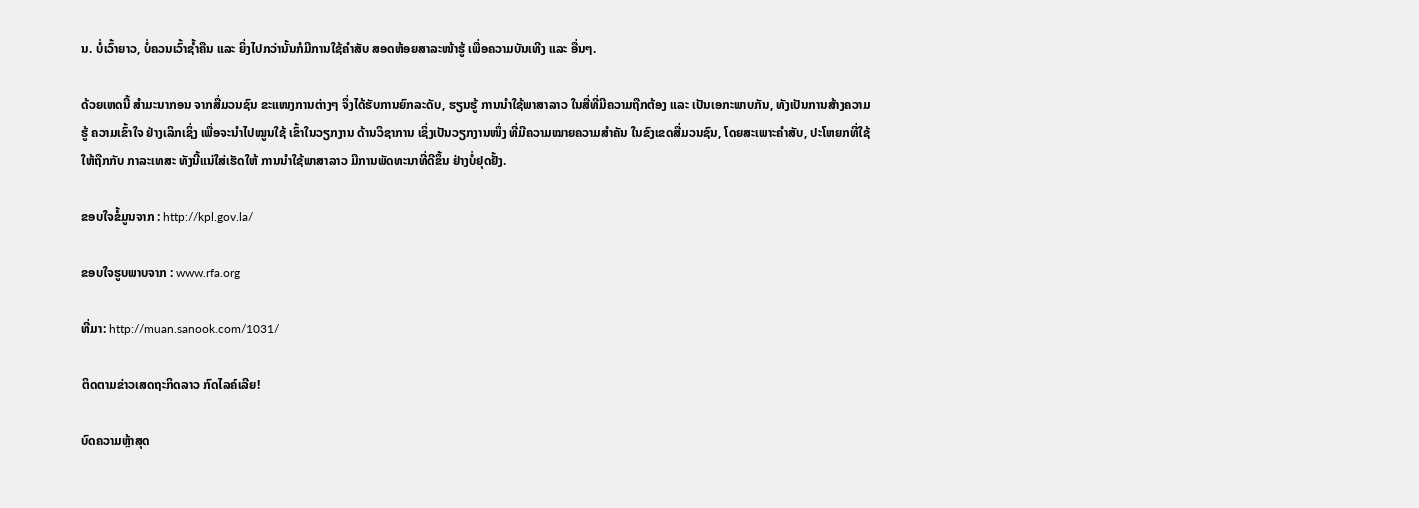ນ. ບໍ່ເວົ້າຍາວ, ບໍ່ຄວນເວົ້າຊໍ້າຄືນ ແລະ ຍິ່ງໄປກວ່ານັ້ນກໍມີການໃຊ້ຄໍາສັບ ສອດຫ້ອຍສາລະໜ້າຮູ້ ເພື່ອຄວາມບັນເທີງ ແລະ ອື່ນໆ.

ດ້ວຍເຫດນີ້ ສໍາມະນາກອນ ຈາກສື່ມວນຊົນ ຂະແໜງການຕ່າງໆ ຈຶ່ງໄດ້ຮັບການຍົກລະດັບ, ຮຽນຮູ້ ການນໍາໃຊ້ພາສາລາວ ໃນສື່ທີ່ມີຄວາມຖືກຕ້ອງ ແລະ ເປັນເອກະພາບກັນ, ທັງເປັນການສ້າງຄວາມຮູ້ ຄວາມເຂົ້າໃຈ ຢ່າງເລິກເຊິ່ງ ເພື່ອຈະນໍາໄປໝູນໃຊ້ ເຂົ້າໃນວຽກງານ ດ້ານວິຊາການ ເຊິ່ງເປັນວຽກງານໜຶ່ງ ທີ່ມີຄວາມໝາຍຄວາມສໍາຄັນ ໃນຂົງເຂດສື່ມວນຊົນ, ໂດຍສະເພາະຄໍາສັບ, ປະໂຫຍກທີ່ໃຊ້ໃຫ້ຖືກກັບ ກາລະເທສະ ທັງນີ້ແນ່ໃສ່ເຮັດໃຫ້ ການນໍາໃຊ້ພາສາລາວ ມີການພັດທະນາທີ່ດີຂຶ້ນ ຢ່າງບໍ່ຢຸດຢັ້ງ.

ຂອບໃຈຂໍ້ມູນຈາກ : http://kpl.gov.la/

ຂອບໃຈຮູບພາບຈາກ : www.rfa.org

ທີ່ມາ: http://muan.sanook.com/1031/

ຕິດຕາມຂ່າວເສດຖະກິດລາວ ກົດໄລຄ໌ເລີຍ!

ບົດຄວາມຫຼ້າສຸດ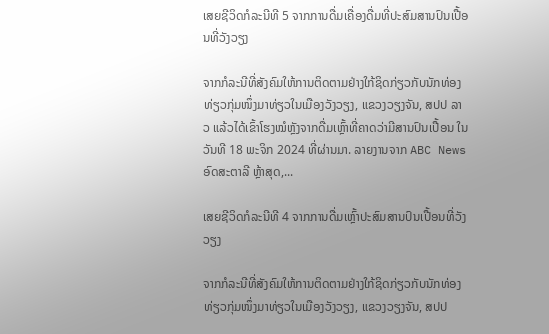ເສຍຊີວິດກໍລະນີທີ 5 ຈາກການດື່ມເຄື່ອງດື່ມທີ່ປະສົມສານປົນເປື້ອນທີ່ວັງວຽງ

ຈາກກໍລະນີທີ່ສັງຄົມໃຫ້ການຕິດຕາມຢ່າງໃກ້ຊິດກ່ຽວກັບນັກທ່ອງທ່ຽວກຸ່ມໜຶ່ງມາທ່ຽວໃນເມືອງວັງວຽງ, ແຂວງວຽງຈັນ, ສປປ ລາວ ແລ້ວໄດ້ເຂົ້າໂຮງໝໍຫຼັງຈາກດື່ມເຫຼົ້າທີ່ຄາດວ່າມີສານປົນເປື້ອນ ໃນວັນທີ 18 ພະຈິກ 2024 ທີ່ຜ່ານມາ. ລາຍງານຈາກ ABC News ອົດສະຕາລີ ຫຼ້າສຸດ,...

ເສຍຊີວິດກໍລະນີທີ 4 ຈາກການດື່ມເຫຼົ້າປະສົມສານປົນເປື້ອນທີ່ວັງວຽງ

ຈາກກໍລະນີທີ່ສັງຄົມໃຫ້ການຕິດຕາມຢ່າງໃກ້ຊິດກ່ຽວກັບນັກທ່ອງທ່ຽວກຸ່ມໜຶ່ງມາທ່ຽວໃນເມືອງວັງວຽງ, ແຂວງວຽງຈັນ, ສປປ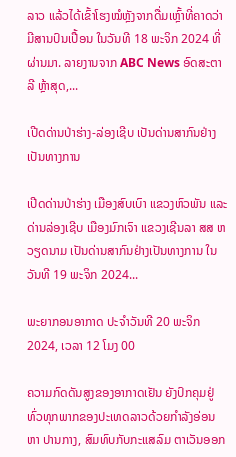ລາວ ແລ້ວໄດ້ເຂົ້າໂຮງໝໍຫຼັງຈາກດື່ມເຫຼົ້າທີ່ຄາດວ່າມີສານປົນເປື້ອນ ໃນວັນທີ 18 ພະຈິກ 2024 ທີ່ຜ່ານມາ. ລາຍງານຈາກ ABC News ອົດສະຕາລີ ຫຼ້າສຸດ,...

ເປີດດ່ານປ່າຮ່າງ-ລ່ອງເຊີບ ເປັນດ່ານສາກົນຢ່າງເປັນທາງການ

ເປີດດ່ານປ່າຮ່າງ ເມືອງສົບເບົາ ແຂວງຫົວພັນ ແລະ ດ່ານລ່ອງເຊີບ ເມືອງມົກເຈົາ ແຂວງເຊີນລາ ສສ ຫວຽດນາມ ເປັນດ່ານສາກົນຢ່າງເປັນທາງການ ໃນວັນທີ 19 ພະຈິກ 2024...

ພະຍາກອນອາກາດ ປະຈໍາວັນທີ 20 ພະຈິກ 2024, ເວລາ 12 ໂມງ 00

ຄວາມກົດດັນສູງຂອງອາກາດເຢັນ ຍັງປົກຄຸມຢູ່ທົ່ວທຸກພາກຂອງປະເທດລາວດ້ວຍກໍາລັງອ່ອນ ຫາ ປານກາງ, ສົມທົບກັບກະແສລົມ ຕາເວັນອອກ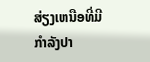ສ່ຽງເຫນືອທີ່ມີກໍາລັງປາ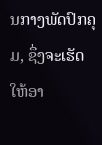ນກາງພັດປົກຄຸມ, ຊຶ່ງຈະເຮັດໃຫ້ອາ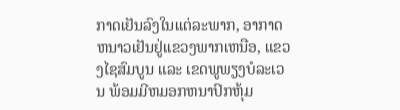ກາດເຢັນລົງໃນເເຕ່ລະພາກ, ອາກາດຫນາວເຢັນຢູ່ເເຂວງພາກເຫນືອ, ແຂວງໄຊສົມບູນ ແລະ ເຂດພູພຽງບໍລະເວນ ພ້ອມມີຫມອກຫນາປົກຫຸ້ມ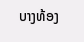ບາງທ້ອງ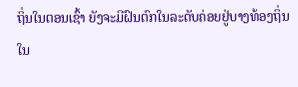ຖິ່ນໃນຕອນເຊົ້າ ຍັງຈະມີຝົນຕົກໃນລະດັບຄ່ອຍຢູ່ບາງທ້ອງຖິ່ນ ໃນ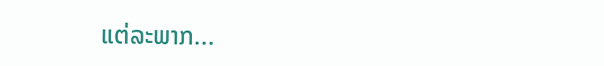ແຕ່ລະພາກ...